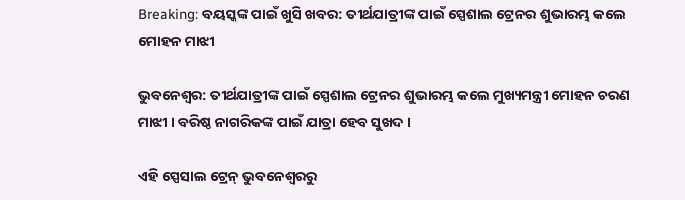Breaking: ବୟସ୍କଙ୍କ ପାଇଁ ଖୁସି ଖବର: ତୀର୍ଥଯାତ୍ରୀଙ୍କ ପାଇଁ ସ୍ପେଶାଲ ଟ୍ରେନର ଶୁଭାରମ୍ଭ କଲେ ମୋହନ ମାଝୀ

ଭୁବନେଶ୍ୱର: ତୀର୍ଥଯାତ୍ରୀଙ୍କ ପାଇଁ ସ୍ପେଶାଲ ଟ୍ରେନର ଶୁଭାରମ୍ଭ କଲେ ମୁଖ୍ୟମନ୍ତ୍ରୀ ମୋହନ ଚରଣ ମାଝୀ । ବରିଷ୍ଠ ନାଗରିକଙ୍କ ପାଇଁ ଯାତ୍ରା ହେବ ସୁଖଦ ।

ଏହି ସ୍ପେସାଲ ଟ୍ରେନ୍ ଭୁବନେଶ୍ୱରରୁ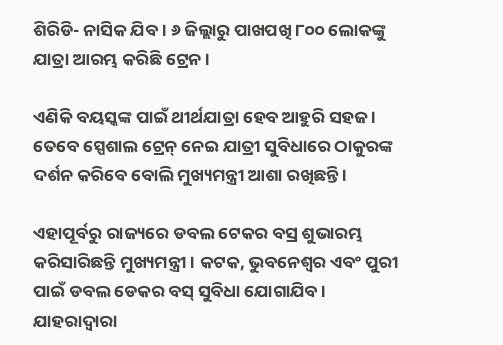ଶିରିଡି- ନାସିକ ଯିବ । ୬ ଜିଲ୍ଲାରୁ ପାଖପଖି ୮୦୦ ଲୋକଙ୍କୁ ଯାତ୍ରା ଆରମ୍ଭ କରିଛି ଟ୍ରେନ ।

ଏଣିକି ବୟସ୍କଙ୍କ ପାଇଁ ଥୀର୍ଥଯାତ୍ରା ହେବ ଆହୁରି ସହଜ । ତେବେ ସ୍ପେଶାଲ ଟ୍ରେନ୍ ନେଇ ଯାତ୍ରୀ ସୁବିଧାରେ ଠାକୁରଙ୍କ ଦର୍ଶନ କରିବେ ବୋଲି ମୁଖ୍ୟମନ୍ତ୍ରୀ ଆଶା ରଖିଛନ୍ତି ।

ଏହାପୂର୍ବରୁ ରାଜ୍ୟରେ ଡବଲ ଟେକର ବସ୍ର ଶୁଭାରମ୍ଭ କରିସାରିଛନ୍ତି ମୁଖ୍ୟମନ୍ତ୍ରୀ । କଟକ, ଭୁବନେଶ୍ୱର ଏବଂ ପୁରୀ ପାଇଁ ଡବଲ ଡେକର ବସ୍ ସୁବିଧା ଯୋଗାଯିବ । ଯାହରାଦ୍ୱାରା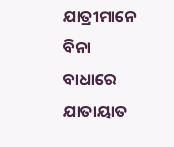ଯାତ୍ରୀମାନେ ବିନା ବାଧାରେ ଯାତାୟାତ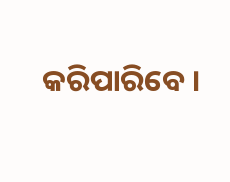କରିପାରିବେ ।